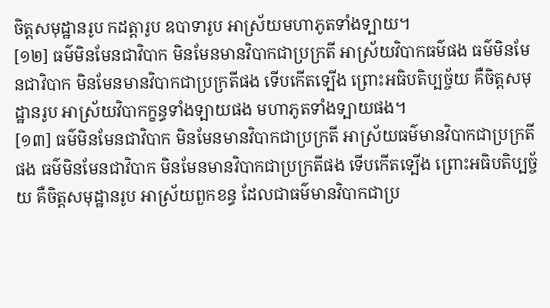ចិត្តសមុដ្ឋានរូប កដត្តារូប ឧបាទារូប អាស្រ័យមហាភូតទាំងទ្បាយ។
[១២] ធម៌មិនមែនជាវិបាក មិនមែនមានវិបាកជាប្រក្រតី អាស្រ័យវិបាកធម៌ផង ធម៌មិនមែនជាវិបាក មិនមែនមានវិបាកជាប្រក្រតីផង ទើបកើតទ្បើង ព្រោះអធិបតិប្បច្ច័យ គឺចិត្តសមុដ្ឋានរូប អាស្រ័យវិបាកក្ខន្ធទាំងទ្បាយផង មហាភូតទាំងទ្បាយផង។
[១៣] ធម៌មិនមែនជាវិបាក មិនមែនមានវិបាកជាប្រក្រតី អាស្រ័យធម៌មានវិបាកជាប្រក្រតីផង ធម៌មិនមែនជាវិបាក មិនមែនមានវិបាកជាប្រក្រតីផង ទើបកើតទ្បើង ព្រោះអធិបតិប្បច្ច័យ គឺចិត្តសមុដ្ឋានរូប អាស្រ័យពួកខន្ធ ដែលជាធម៌មានវិបាកជាប្រ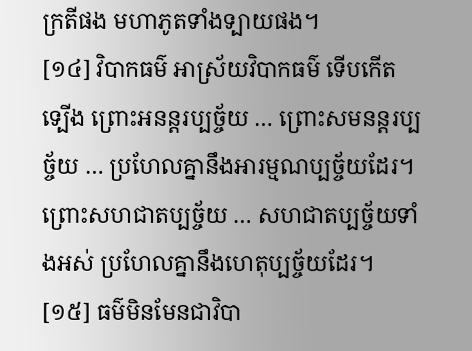ក្រតីផង មហាភូតទាំងទ្បាយផង។
[១៤] វិបាកធម៌ អាស្រ័យវិបាកធម៌ ទើបកើតទ្បើង ព្រោះអនន្តរប្បច្ច័យ … ព្រោះសមនន្តរប្បច្ច័យ … ប្រហែលគ្នានឹងអារម្មណប្បច្ច័យដែរ។ ព្រោះសហជាតប្បច្ច័យ … សហជាតប្បច្ច័យទាំងអស់ ប្រហែលគ្នានឹងហេតុប្បច្ច័យដែរ។
[១៥] ធម៌មិនមែនជាវិបា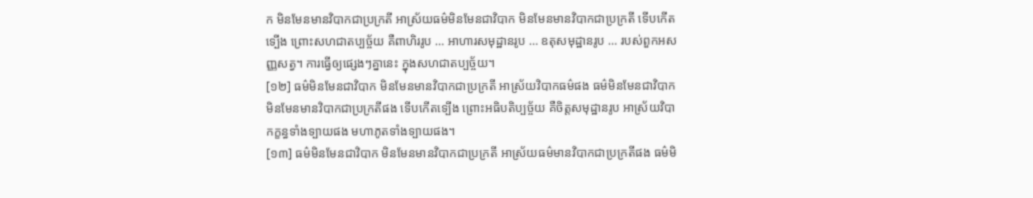ក មិនមែនមានវិបាកជាប្រក្រតី អាស្រ័យធម៌មិនមែនជាវិបាក មិនមែនមានវិបាកជាប្រក្រតី ទើបកើតទ្បើង ព្រោះសហជាតប្បច្ច័យ គឺពាហិររូប … អាហារសមុដ្ឋានរូប … ឧតុសមុដ្ឋានរូប … របស់ពួកអសញ្ញសត្វ។ ការធ្វើឲ្យផ្សេងៗគ្នានេះ ក្នុងសហជាតប្បច្ច័យ។
[១២] ធម៌មិនមែនជាវិបាក មិនមែនមានវិបាកជាប្រក្រតី អាស្រ័យវិបាកធម៌ផង ធម៌មិនមែនជាវិបាក មិនមែនមានវិបាកជាប្រក្រតីផង ទើបកើតទ្បើង ព្រោះអធិបតិប្បច្ច័យ គឺចិត្តសមុដ្ឋានរូប អាស្រ័យវិបាកក្ខន្ធទាំងទ្បាយផង មហាភូតទាំងទ្បាយផង។
[១៣] ធម៌មិនមែនជាវិបាក មិនមែនមានវិបាកជាប្រក្រតី អាស្រ័យធម៌មានវិបាកជាប្រក្រតីផង ធម៌មិ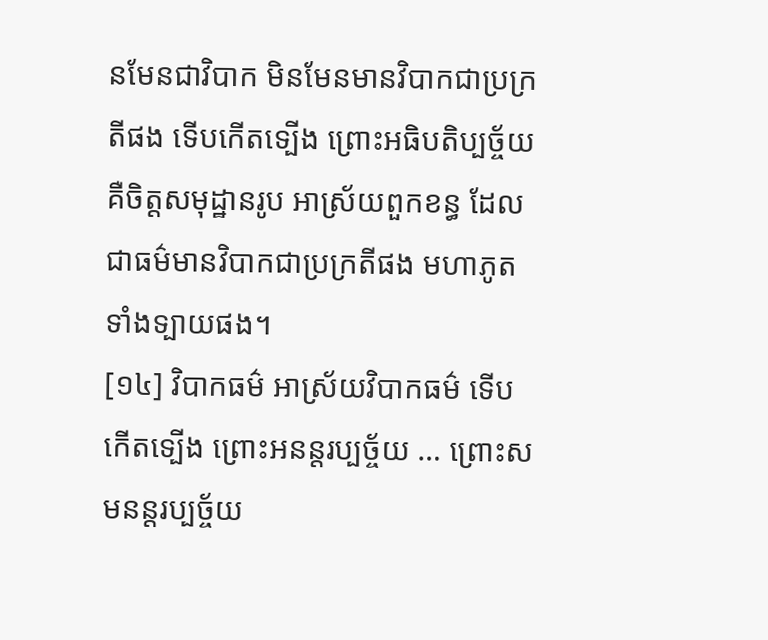នមែនជាវិបាក មិនមែនមានវិបាកជាប្រក្រតីផង ទើបកើតទ្បើង ព្រោះអធិបតិប្បច្ច័យ គឺចិត្តសមុដ្ឋានរូប អាស្រ័យពួកខន្ធ ដែលជាធម៌មានវិបាកជាប្រក្រតីផង មហាភូតទាំងទ្បាយផង។
[១៤] វិបាកធម៌ អាស្រ័យវិបាកធម៌ ទើបកើតទ្បើង ព្រោះអនន្តរប្បច្ច័យ … ព្រោះសមនន្តរប្បច្ច័យ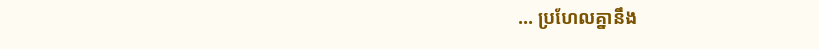… ប្រហែលគ្នានឹង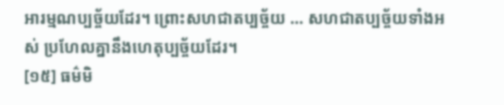អារម្មណប្បច្ច័យដែរ។ ព្រោះសហជាតប្បច្ច័យ … សហជាតប្បច្ច័យទាំងអស់ ប្រហែលគ្នានឹងហេតុប្បច្ច័យដែរ។
[១៥] ធម៌មិ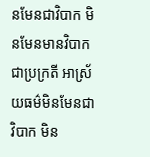នមែនជាវិបាក មិនមែនមានវិបាកជាប្រក្រតី អាស្រ័យធម៌មិនមែនជាវិបាក មិន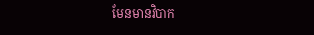មែនមានវិបាក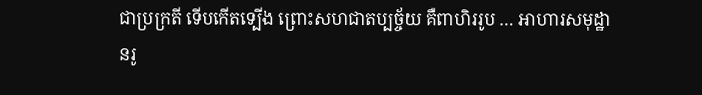ជាប្រក្រតី ទើបកើតទ្បើង ព្រោះសហជាតប្បច្ច័យ គឺពាហិររូប … អាហារសមុដ្ឋានរូ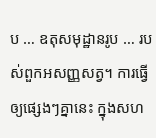ប … ឧតុសមុដ្ឋានរូប … របស់ពួកអសញ្ញសត្វ។ ការធ្វើឲ្យផ្សេងៗគ្នានេះ ក្នុងសហ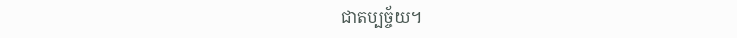ជាតប្បច្ច័យ។